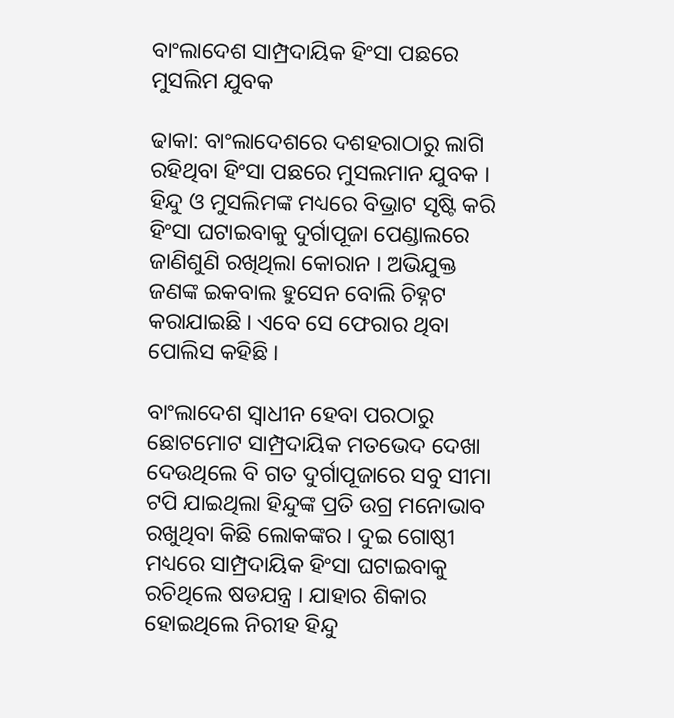ବାଂଲାଦେଶ ସାମ୍ପ୍ରଦାୟିକ ହିଂସା ପଛରେ ମୁସଲିମ ଯୁବକ

ଢାକା: ବାଂଲାଦେଶରେ ଦଶହରାଠାରୁ ଲାଗି ରହିଥିବା ହିଂସା ପଛରେ ମୁସଲମାନ ଯୁବକ । ହିନ୍ଦୁ ଓ ମୁସଲିମଙ୍କ ମଧ୍ୟରେ ବିଭ୍ରାଟ ସୃଷ୍ଟି କରି ହିଂସା ଘଟାଇବାକୁ ଦୁର୍ଗାପୂଜା ପେଣ୍ଡାଲରେ ଜାଣିଶୁଣି ରଖିଥିଲା କୋରାନ । ଅଭିଯୁକ୍ତ ଜଣଙ୍କ ଇକବାଲ ହୁସେନ ବୋଲି ଚିହ୍ନଟ କରାଯାଇଛି । ଏବେ ସେ ଫେରାର ଥିବା ପୋଲିସ କହିଛି ।

ବାଂଲାଦେଶ ସ୍ବାଧୀନ ହେବା ପରଠାରୁ ଛୋଟମୋଟ ସାମ୍ପ୍ରଦାୟିକ ମତଭେଦ ଦେଖା ଦେଉଥିଲେ ବି ଗତ ଦୁର୍ଗାପୂଜାରେ ସବୁ ସୀମା ଟପି ଯାଇଥିଲା ହିନ୍ଦୁଙ୍କ ପ୍ରତି ଉଗ୍ର ମନୋଭାବ ରଖୁଥିବା କିଛି ଲୋକଙ୍କର । ଦୁଇ ଗୋଷ୍ଠୀ ମଧ୍ୟରେ ସାମ୍ପ୍ରଦାୟିକ ହିଂସା ଘଟାଇବାକୁ ରଚିଥିଲେ ଷଡଯନ୍ତ୍ର । ଯାହାର ଶିକାର ହୋଇଥିଲେ ନିରୀହ ହିନ୍ଦୁ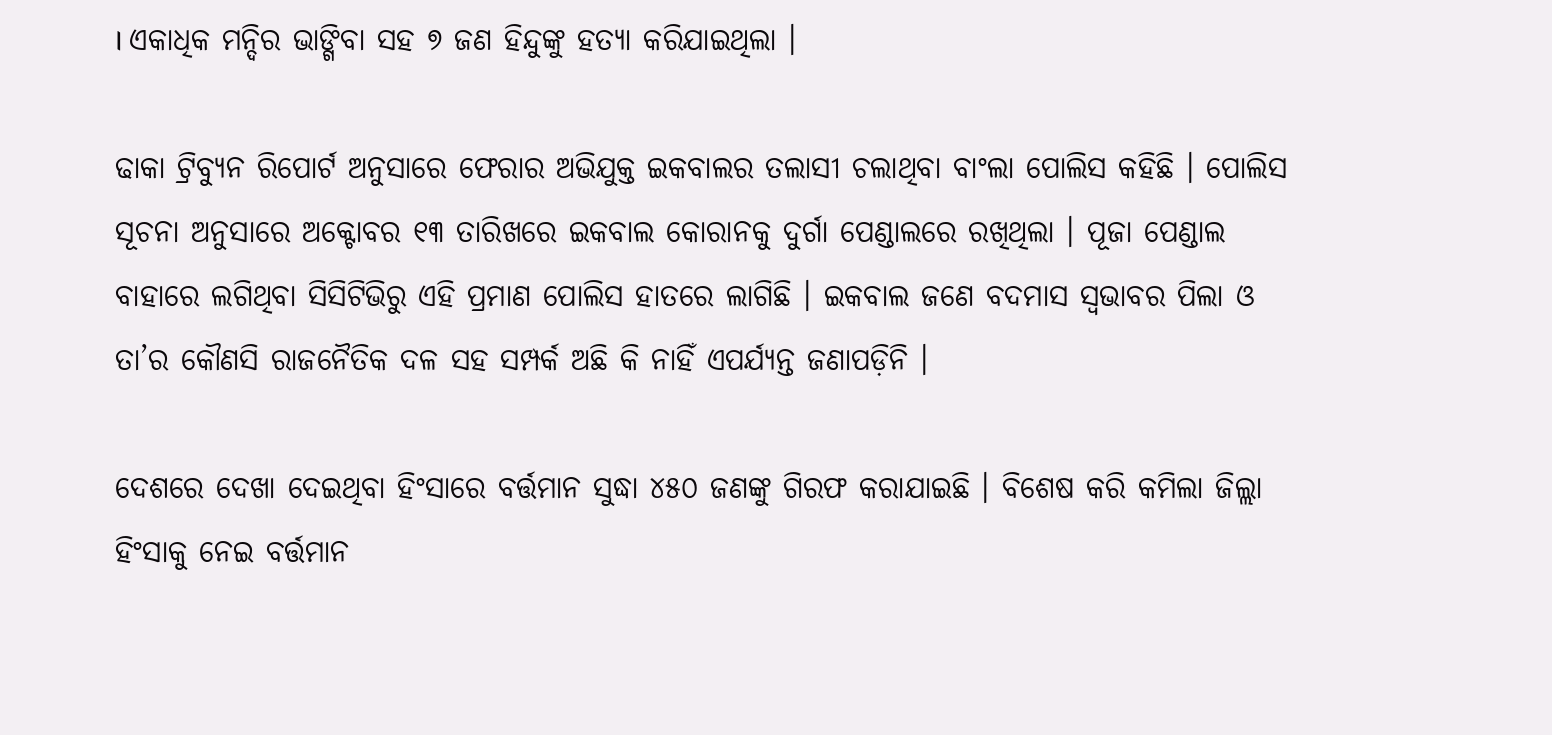। ଏକାଧିକ ମନ୍ଦିର ଭାଙ୍ଗିବା ସହ ୭ ଜଣ ହିନ୍ଦୁଙ୍କୁ ହତ୍ୟା କରିଯାଇଥିଲା ।

ଢାକା ଟ୍ରିବ୍ୟୁନ ରିପୋର୍ଟ ଅନୁସାରେ ଫେରାର ଅଭିଯୁକ୍ତ ଇକବାଲର ତଲାସୀ ଚଲାଥିବା ବାଂଲା ପୋଲିସ କହିଛି । ପୋଲିସ ସୂଚନା ଅନୁସାରେ ଅକ୍ଟୋବର ୧୩ ତାରିଖରେ ଇକବାଲ କୋରାନକୁ ଦୁର୍ଗା ପେଣ୍ଡାଲରେ ରଖିଥିଲା । ପୂଜା ପେଣ୍ଡାଲ ବାହାରେ ଲଗିଥିବା ସିସିଟିଭିରୁ ଏହି ପ୍ରମାଣ ପୋଲିସ ହାତରେ ଲାଗିଛି । ଇକବାଲ ଜଣେ ବଦମାସ ସ୍ବଭାବର ପିଲା ଓ ତା’ର କୌଣସି ରାଜନୈତିକ ଦଳ ସହ ସମ୍ପର୍କ ଅଛି କି ନାହିଁ ଏପର୍ଯ୍ୟନ୍ତ ଜଣାପଡ଼ିନି ।

ଦେଶରେ ଦେଖା ଦେଇଥିବା ହିଂସାରେ ବର୍ତ୍ତମାନ ସୁଦ୍ଧା ୪୫୦ ଜଣଙ୍କୁ ଗିରଫ କରାଯାଇଛି । ବିଶେଷ କରି କମିଲା ଜିଲ୍ଲା ହିଂସାକୁ ନେଇ ବର୍ତ୍ତମାନ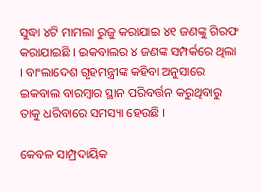ସୁଦ୍ଧା ୪ଟି ମାମଲା ରୁଜୁ କରାଯାଇ ୪୧ ଜଣଙ୍କୁ ଗିରଫ କରାଯାଇଛି । ଇକବାଲର ୪ ଜଣଙ୍କ ସମ୍ପର୍କରେ ଥିଲା । ବାଂଲାଦେଶ ଗୃହମନ୍ତ୍ରୀଙ୍କ କହିବା ଅନୁସାରେ ଇକବାଲ ବାରମ୍ବାର ସ୍ଥାନ ପରିବର୍ତ୍ତନ କରୁଥିବାରୁ ତାକୁ ଧରିବାରେ ସମସ୍ୟା ହେଉଛି ।

କେବଳ ସାମ୍ପ୍ରଦାୟିକ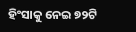ହିଂସାକୁ ନେଇ ୭୨ଟି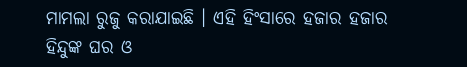ମାମଲା ରୁଜୁ କରାଯାଇଛି । ଏହି ହିଂସାରେ ହଜାର ହଜାର ହିନ୍ଦୁଙ୍କ ଘର ଓ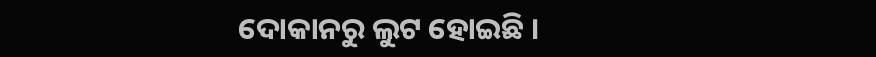ଦୋକାନରୁ ଲୁଟ ହୋଇଛି ।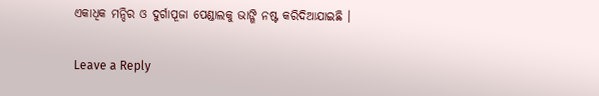ଏକାଧିକ ମନ୍ଦିର ଓ ଦୁର୍ଗାପୂଜା ପେଣ୍ଡାଲକୁ ଭାଙ୍ଗି ନଷ୍ଟ କରିଦିଆଯାଇଛି ।

Leave a Reply